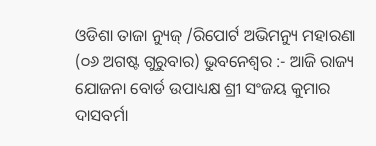ଓଡିଶା ତାଜା ନ୍ୟୁଜ୍ /ରିପୋର୍ଟ ଅଭିମନ୍ୟୁ ମହାରଣା (୦୬ ଅଗଷ୍ଟ ଗୁରୁବାର) ଭୁବନେଶ୍ୱର :- ଆଜି ରାଜ୍ୟ ଯୋଜନା ବୋର୍ଡ ଉପାଧ୍ୟକ୍ଷ ଶ୍ରୀ ସଂଜୟ କୁମାର ଦାସବର୍ମା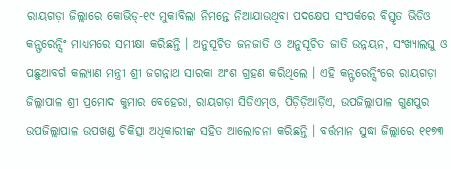ରାୟଗଡ଼ା ଜିଲ୍ଲାରେ କୋଭିଡ୍-୧୯ ମୁକାବିଲା ନିମନ୍ତେ ନିଆଯାଉଥିବା ପଦକ୍ଷେପ ସଂପର୍କରେ ବିସ୍ତୃତ ଭିଡିଓ କନ୍ଫରେନ୍ସିଂ ମାଧ୍ୟମରେ ସମୀକ୍ଷା କରିଛନ୍ତି । ଅନୁସୂଚିତ ଜନଜାତି ଓ ଅନୁସୂଚିତ ଜାତି ଉନ୍ନୟନ, ସଂଖ୍ୟାଲଘୁ ଓ ପଛୁଆବର୍ଗ କଲ୍ୟାଣ ମନ୍ତ୍ରୀ ଶ୍ରୀ ଜଗନ୍ନାଥ ସାରକା ଅଂଶ ଗ୍ରହଣ କରିଥିଲେ । ଏହି କନ୍ଫରେନ୍ସିଂରେ ରାୟଗଡ଼ା ଜିଲ୍ଲାପାଳ ଶ୍ରୀ ପ୍ରମୋଦ କୁମାର ବେହେରା, ରାୟଗଡ଼ା ସିଡିଏମ୍ଓ, ପିଡ଼ିଡ଼ିଆର୍ଡ଼ିଏ, ଉପଜିଲ୍ଲାପାଳ ଗୁଣପୁର ଉପଜିଲ୍ଲାପାଳ ଉପଖଣ୍ଡ ଚିକିତ୍ସା ଅଧିକାରୀଙ୍କ ସହିତ ଆଲୋଚନା କରିଛନ୍ତି । ବର୍ତ୍ତମାନ ସୁଦ୍ଧା ଜିଲ୍ଲାରେ ୧୧୭୩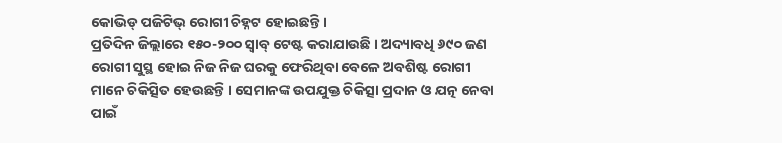କୋଭିଡ୍ ପଜିଟିଭ୍ ରୋଗୀ ଚିହ୍ନଟ ହୋଇଛନ୍ତି ।
ପ୍ରତିଦିନ ଜିଲ୍ଲାରେ ୧୫୦-୨୦୦ ସ୍ୱାବ୍ ଟେଷ୍ଟ କରାଯାଉଛି । ଅଦ୍ୟାବଧି ୬୯୦ ଜଣ ରୋଗୀ ସୁସ୍ଥ ହୋଇ ନିଜ ନିଜ ଘରକୁ ଫେରିଥିବା ବେଳେ ଅବଶିଷ୍ଟ ରୋଗୀ ମାନେ ଚିକିତ୍ସିତ ହେଉଛନ୍ତି । ସେମାନଙ୍କ ଉପଯୁକ୍ତ ଚିକିତ୍ସା ପ୍ରଦାନ ଓ ଯତ୍ନ ନେବା ପାଇଁ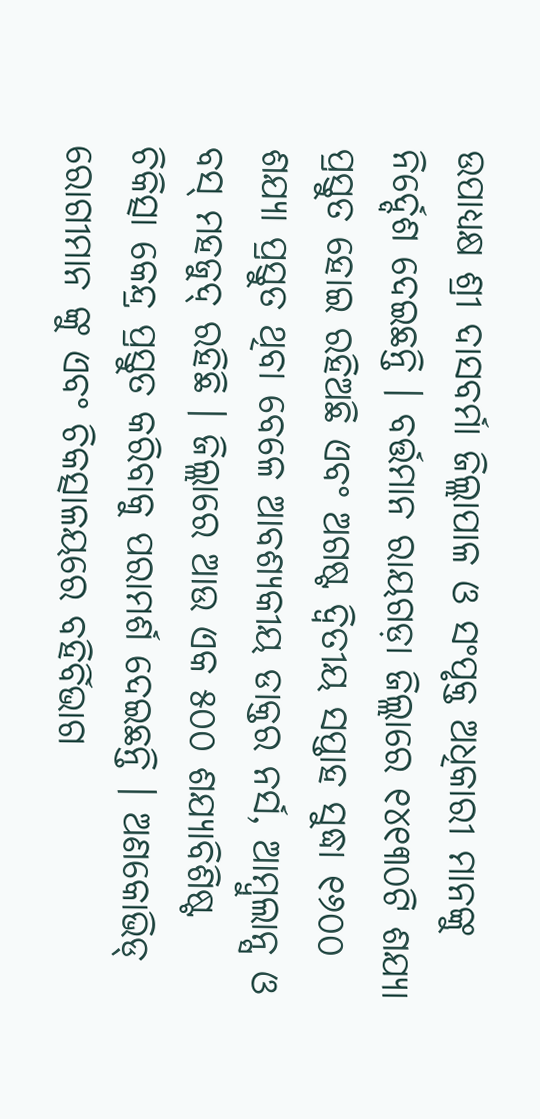ଉପାଧ୍ୟକ୍ଷ ଶ୍ରୀ ଦାସବର୍ମା ଜିଲ୍ଲାପାଳ ଓ ସଂପୃକ୍ତ ଅଧିକାରୀ ମାନଙ୍କୁ ନିର୍ଦ୍ଦେଶ ଦେଇଛନ୍ତି । ବର୍ତ୍ତମାନ ରାୟଗଡ଼ା ଜିଲ୍ଲାରେ ୧୪୧୩୦ଟି ଶଯ୍ୟା ପ୍ରସ୍ତୁତ ହୋଇ ରହିଅଛି ଏବଂ ଅଗଷ୍ଟ ଦ୍ୱିତୀୟ ସପ୍ତାହ ସୁଦ୍ଧା ୧୬୦୦ ଶଯ୍ୟା ପ୍ରସ୍ତୁତ ଥିବା ବେଳେ ଆବଶ୍ୟକୀୟ ଡାକ୍ତର ନର୍ସ, ଆମ୍ବୁଲାନ୍ସ ଓ ବସ୍ ମହଜୁଦ୍ ରହିଛି । ଜିଲ୍ଲାରେ ଆଉ ଏକ ୫୦୦ ଶଯ୍ୟାବିଶିଷ୍ଟ ଚିକିତ୍ସା କେନ୍ଦ୍ର ପ୍ରସ୍ତୁତ କରିବାକୁ ପରାମର୍ଶ ଦେଇଛନ୍ତି । ଅଣକୋଭିଡ୍ ରୋଗୀମାନ ଙ୍କୁ ଏବଂ ଚିକତ୍ସାଳୟରେ ବହିର୍ବିଭାଗ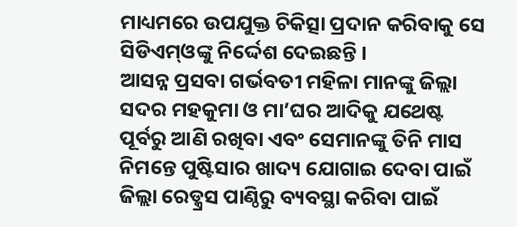ମାଧ୍ୟମରେ ଉପଯୁକ୍ତ ଚିକିତ୍ସା ପ୍ରଦାନ କରିବାକୁ ସେ ସିଡିଏମ୍ଓଙ୍କୁ ନିର୍ଦ୍ଦେଶ ଦେଇଛନ୍ତି ।
ଆସନ୍ନ ପ୍ରସବା ଗର୍ଭବତୀ ମହିଳା ମାନଙ୍କୁ ଜିଲ୍ଲା ସଦର ମହକୁମା ଓ ମା’ଘର ଆଦିକୁ ଯଥେଷ୍ଟ ପୂର୍ବରୁ ଆଣି ରଖିବା ଏବଂ ସେମାନଙ୍କୁ ତିନି ମାସ ନିମନ୍ତେ ପୁଷ୍ଟିସାର ଖାଦ୍ୟ ଯୋଗାଇ ଦେବା ପାଇଁ ଜିଲ୍ଲା ରେଡ୍କ୍ରସ ପାଣ୍ଠିରୁ ବ୍ୟବସ୍ଥା କରିବା ପାଇଁ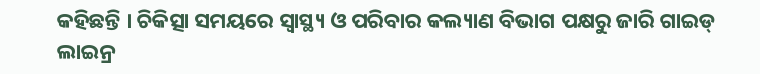କହିଛନ୍ତି । ଚିକିତ୍ସା ସମୟରେ ସ୍ୱାସ୍ଥ୍ୟ ଓ ପରିବାର କଲ୍ୟାଣ ବିଭାଗ ପକ୍ଷରୁ ଜାରି ଗାଇଡ୍ ଲାଇନ୍ର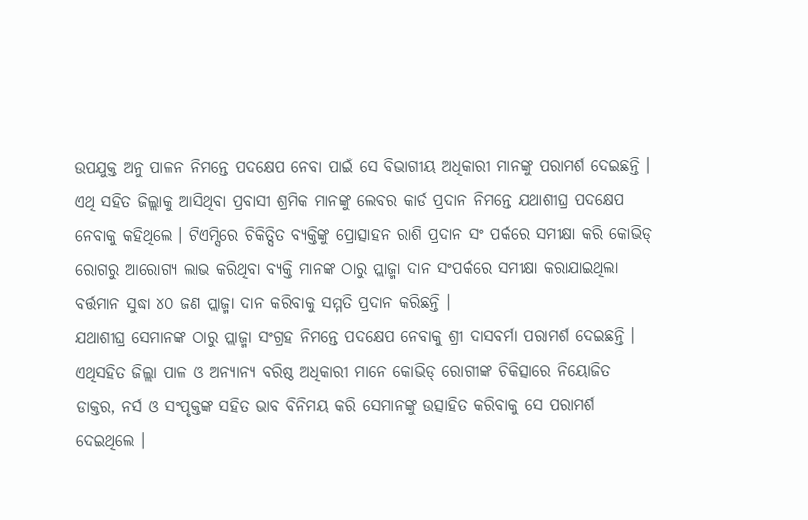ଉପଯୁକ୍ତ ଅନୁ ପାଳନ ନିମନ୍ତେ ପଦକ୍ଷେପ ନେବା ପାଇଁ ସେ ବିଭାଗୀୟ ଅଧିକାରୀ ମାନଙ୍କୁ ପରାମର୍ଶ ଦେଇଛନ୍ତି । ଏଥି ସହିତ ଜିଲ୍ଲାକୁ ଆସିଥିବା ପ୍ରବାସୀ ଶ୍ରମିକ ମାନଙ୍କୁ ଲେବର କାର୍ଡ ପ୍ରଦାନ ନିମନ୍ତେ ଯଥାଶୀଘ୍ର ପଦକ୍ଷେପ ନେବାକୁ କହିଥିଲେ । ଟିଏମ୍ସିରେ ଚିକିତ୍ସିତ ବ୍ୟକ୍ତିଙ୍କୁ ପ୍ରୋତ୍ସାହନ ରାଶି ପ୍ରଦାନ ସଂ ପର୍କରେ ସମୀକ୍ଷା କରି କୋଭିଡ୍ ରୋଗରୁ ଆରୋଗ୍ୟ ଲାଭ କରିଥିବା ବ୍ୟକ୍ତି ମାନଙ୍କ ଠାରୁ ପ୍ଲାଜ୍ମା ଦାନ ସଂପର୍କରେ ସମୀକ୍ଷା କରାଯାଇଥିଲା ବର୍ତ୍ତମାନ ସୁଦ୍ଧା ୪୦ ଜଣ ପ୍ଲାଜ୍ମା ଦାନ କରିବାକୁ ସମ୍ମତି ପ୍ରଦାନ କରିଛନ୍ତି ।
ଯଥାଶୀଘ୍ର ସେମାନଙ୍କ ଠାରୁ ପ୍ଲାଜ୍ମା ସଂଗ୍ରହ ନିମନ୍ତେ ପଦକ୍ଷେପ ନେବାକୁ ଶ୍ରୀ ଦାସବର୍ମା ପରାମର୍ଶ ଦେଇଛନ୍ତି । ଏଥିସହିତ ଜିଲ୍ଲା ପାଳ ଓ ଅନ୍ୟାନ୍ୟ ବରିଷ୍ଠ ଅଧିକାରୀ ମାନେ କୋଭିଡ୍ ରୋଗୀଙ୍କ ଚିକିତ୍ସାରେ ନିୟୋଜିତ ଡାକ୍ତର, ନର୍ସ ଓ ସଂପୃକ୍ତଙ୍କ ସହିତ ଭାବ ବିନିମୟ କରି ସେମାନଙ୍କୁ ଉତ୍ସାହିତ କରିବାକୁ ସେ ପରାମର୍ଶ ଦେଇଥିଲେ ।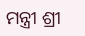ମନ୍ତ୍ରୀ ଶ୍ରୀ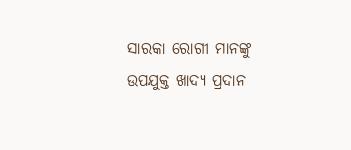ସାରକା ରୋଗୀ ମାନଙ୍କୁ ଉପଯୁକ୍ତ ଖାଦ୍ୟ ପ୍ରଦାନ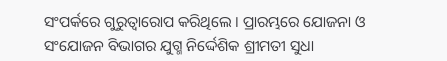ସଂପର୍କରେ ଗୁରୁତ୍ୱାରୋପ କରିଥିଲେ । ପ୍ରାରମ୍ଭରେ ଯୋଜନା ଓ ସଂଯୋଜନ ବିଭାଗର ଯୁଗ୍ମ ନିର୍ଦ୍ଦେଶିକ ଶ୍ରୀମତୀ ସୁଧା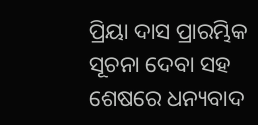ପ୍ରିୟା ଦାସ ପ୍ରାରମ୍ଭିକ ସୂଚନା ଦେବା ସହ ଶେଷରେ ଧନ୍ୟବାଦ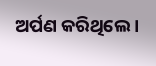ଅର୍ପଣ କରିଥିଲେ ।